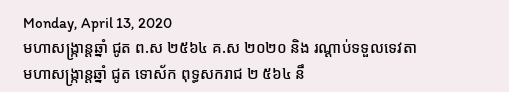Monday, April 13, 2020
មហាសង្ក្រាន្តឆ្នាំ ជូត ព.ស ២៥៦៤ គ.ស ២០២០ និង រណ្តាប់ទទួលទេវតា
មហាសង្ក្រាន្តឆ្នាំ ជូត ទោស័ក ពុទ្ធសករាជ ២ ៥៦៤ នឹ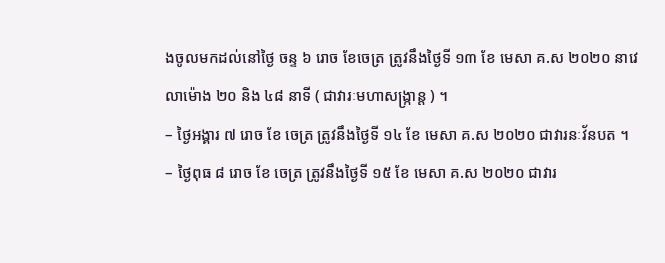ងចូលមកដល់នៅថ្ងៃ ចន្ទ ៦ រោច ខែចេត្រ ត្រូវនឹងថ្ងៃទី ១៣ ខែ មេសា គ.ស ២០២០ នាវេលាម៉ោង ២០ និង ៤៨ នាទី ( ជាវារៈមហាសង្ក្រាន្ត ) ។
– ថ្ងៃអង្គារ ៧ រោច ខែ ចេត្រ ត្រូវនឹងថ្ងៃទី ១៤ ខែ មេសា គ.ស ២០២០ ជាវារនៈវ័នបត ។
– ថ្ងៃពុធ ៨ រោច ខែ ចេត្រ ត្រូវនឹងថ្ងៃទី ១៥ ខែ មេសា គ.ស ២០២០ ជាវារ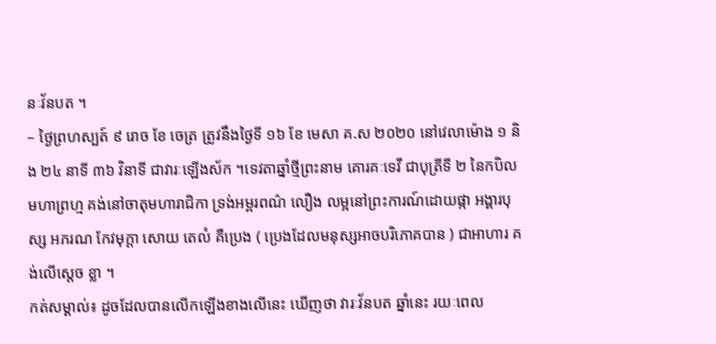នៈវ័នបត ។
– ថ្ងៃព្រហស្បត៍ ៩ រោច ខែ ចេត្រ ត្រូវនឹងថ្ងៃទី ១៦ ខែ មេសា គ.ស ២០២០ នៅវេលាម៉ោង ១ និង ២៤ នាទី ៣៦ វិនាទី ជាវារៈឡើងស័ក ។ទេវតាឆ្នាំថ្មីព្រះនាម គោរគៈទេវី ជាបុត្រីទី ២ នៃកបិលមហាព្រហ្ម គង់នៅចាតុមហារាជិកា ទ្រង់អម្ពរពណ៌ លឿង លម្អនៅព្រះការណ៍ដោយផ្កា អង្គារបុស្ស អភរណ កែវមុក្តា សោយ តេលំ គឺប្រេង ( ប្រេងដែលមនុស្សអាចបរិភោគបាន ) ជាអាហារ គង់លើស្តេច ខ្លា ។
កត់សម្គាល់៖ ដូចដែលបានលើកឡើងខាងលើនេះ ឃើញថា វារៈវ័នបត ឆ្នាំនេះ រយៈពេល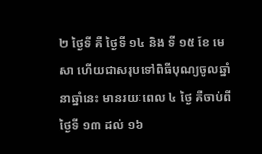២ ថ្ងៃទី គឺ ថ្ងៃទី ១៤ និង ទី ១៥ ខែ មេសា ហើយជាសរុបទៅពិធីបុណ្យចូលឆ្នាំ នាឆ្នាំនេះ មានរយៈពេល ៤ ថ្ងៃ គឺចាប់ពីថ្ងៃទី ១៣ ដល់ ១៦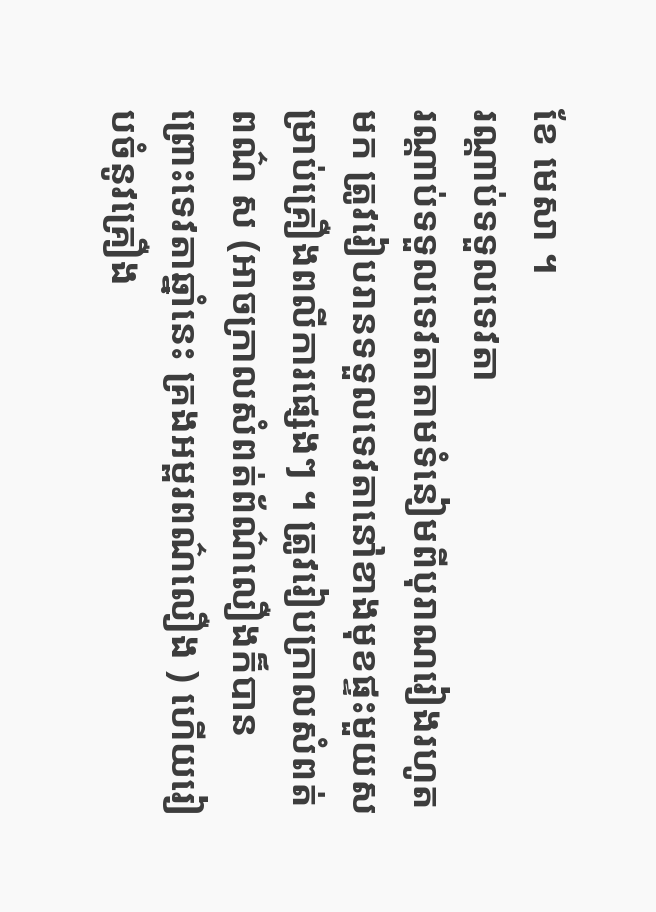ខែ មេសា ។
រណ្តាប់ទទួលទេវតា
រណ្តាប់ទទួលទេវតាតាមទំនៀមពីបុរាណរៀងរហូតមក ត្រូវរៀបរានទទួលទេវតានៅខាងមុខផ្ទះមួយសម្រាប់គ្រឿងពលីការផ្សេងៗ ។ ត្រូវរៀបក្រាលសំពត់ពណ៌ ស (អាចក្រាលសំពត់ព័ណ៌លឿងក៏បាន ព្រោះទេវតាឆ្នាំនេះ គ្រងអម្ពរពណ៌លឿង ) ហើយរៀបចំនូវគ្រឿង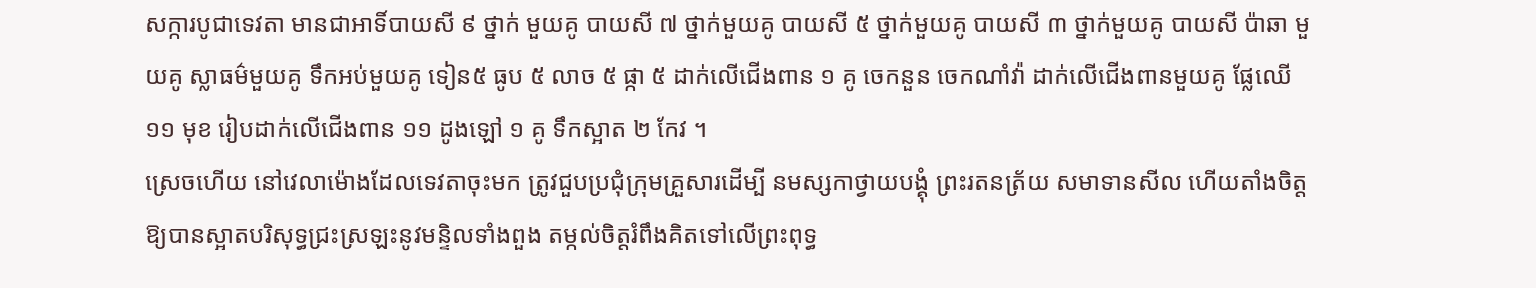សក្ការបូជាទេវតា មានជាអាទិ៍បាយសី ៩ ថ្នាក់ មួយគូ បាយសី ៧ ថ្នាក់មួយគូ បាយសី ៥ ថ្នាក់មួយគូ បាយសី ៣ ថ្នាក់មួយគូ បាយសី ប៉ាឆា មួយគូ ស្លាធម៌មួយគូ ទឹកអប់មួយគូ ទៀន៥ ធូប ៥ លាច ៥ ផ្កា ៥ ដាក់លើជើងពាន ១ គូ ចេកនួន ចេកណាំវ៉ា ដាក់លើជើងពានមួយគូ ផ្លែឈើ ១១ មុខ រៀបដាក់លើជើងពាន ១១ ដូងឡៅ ១ គូ ទឹកស្អាត ២ កែវ ។
ស្រេចហើយ នៅវេលាម៉ោងដែលទេវតាចុះមក ត្រូវជួបប្រជុំក្រុមគ្រួសារដើម្បី នមស្សកាថ្វាយបង្គុំ ព្រះរតនត្រ័យ សមាទានសីល ហើយតាំងចិត្តឱ្យបានស្អាតបរិសុទ្ធជ្រះស្រឡះនូវមន្ទិលទាំងពួង តម្កល់ចិត្តរំពឹងគិតទៅលើព្រះពុទ្ធ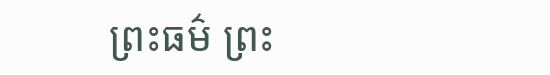ព្រះធម៌ ព្រះ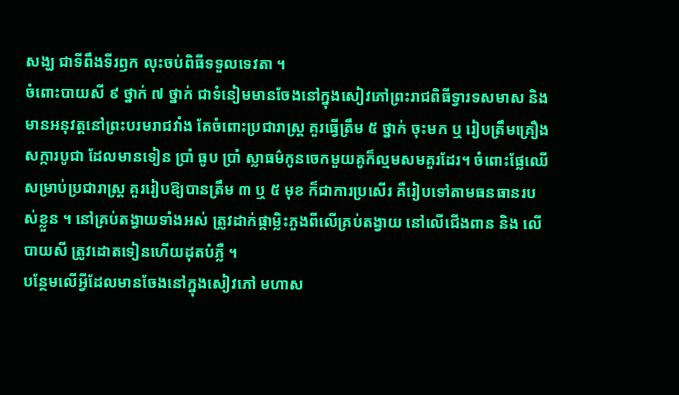សង្ឃ ជាទីពឹងទីរឭក លុះចប់ពិធីទទួលទេវតា ។
ចំពោះបាយសី ៩ ថ្នាក់ ៧ ថ្នាក់ ជាទំនៀមមានចែងនៅក្នុងសៀវភៅព្រះរាជពិធីទ្វារទសមាស និង មានអនុវត្តនៅព្រះបរមរាជវាំង តែចំពោះប្រជារាស្ត្រ គួរធ្វើត្រឹម ៥ ថ្នាក់ ចុះមក ឬ រៀបត្រឹមគ្រឿងសក្ការបូជា ដែលមានទៀន ប្រាំ ធូប ប្រាំ ស្លាធម៌កូនចេកមួយគូក៏ល្មមសមគួរដែរ។ ចំពោះផ្លែឈើសម្រាប់ប្រជារាស្ត្រ គួររៀបឱ្យបានត្រឹម ៣ ឬ ៥ មុខ ក៏ជាការប្រសើរ គឺរៀបទៅតាមធនធានរបស់ខ្លួន ។ នៅគ្រប់តង្វាយទាំងអស់ ត្រូវដាក់ផ្កាម្លិះភួងពីលើគ្រប់តង្វាយ នៅលើជើងពាន និង លើបាយសី ត្រូវដោតទៀនហើយដុតបំភ្លឺ ។
បន្ថែមលើអ្វីដែលមានចែងនៅក្នុងសៀវភៅ មហាស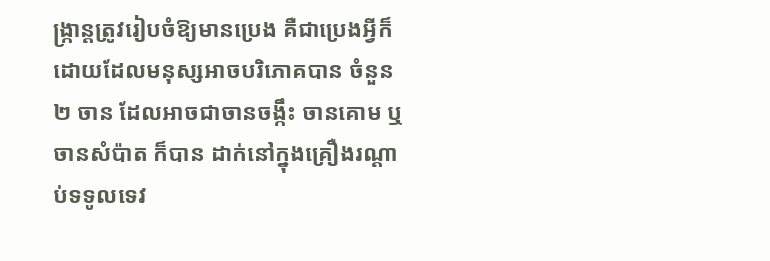ង្ក្រាន្តត្រូវរៀបចំឱ្យមានប្រេង គឺជាប្រេងអ្វីក៏ដោយដែលមនុស្សអាចបរិភោគបាន ចំនួន ២ ចាន ដែលអាចជាចានចង្កឹះ ចានគោម ឬ ចានសំប៉ាត ក៏បាន ដាក់នៅក្នុងគ្រឿងរណ្តាប់ទទូលទេវ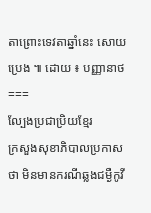តាព្រោះទេវតាឆ្នាំនេះ សោយប្រេង ៕ ដោយ ៖ បញ្ញានាថ
===
ល្បែងប្រជាប្រិយខ្មែរ
ក្រសួងសុខាភិបាលប្រកាសថា មិនមានករណីឆ្លងជម្ងឺកូវី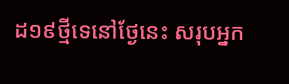ដ១៩ថ្មីទេនៅថ្ងែនេះ សរុបអ្នក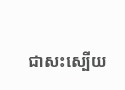ជាសះស្បើយ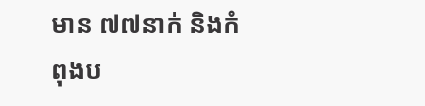មាន ៧៧នាក់ និងកំពុងប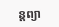ន្តព្យា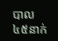បាល៤៥នាក់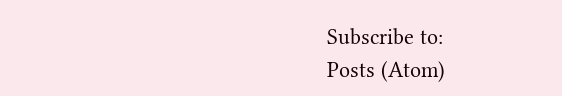Subscribe to:
Posts (Atom)